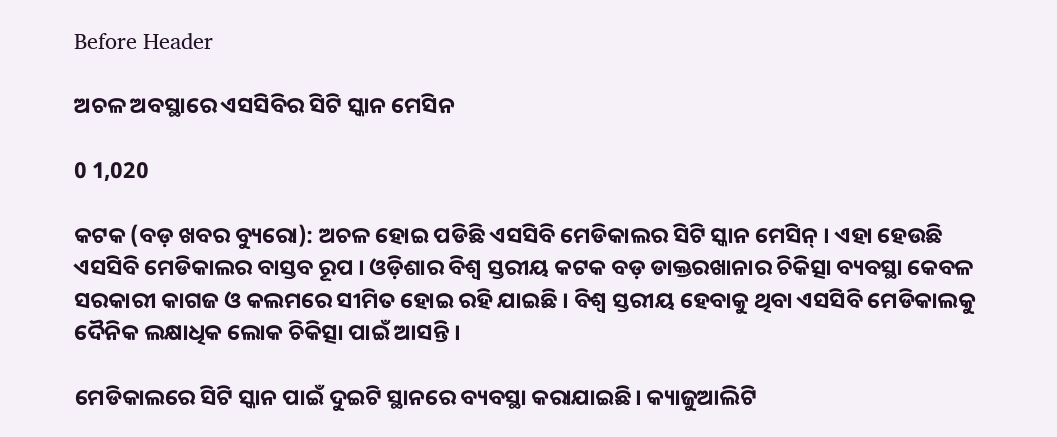Before Header

ଅଚଳ ଅବସ୍ଥାରେ ଏସସିବିର ସିଟି ସ୍କାନ ମେସିନ

0 1,020

କଟକ (ବଡ଼ ଖବର ବ୍ୟୁରୋ): ଅଚଳ ହୋଇ ପଡିଛି ଏସସିବି ମେଡିକାଲର ସିଟି ସ୍କାନ ମେସିନ୍ । ଏହା ହେଉଛି ଏସସିବି ମେଡିକାଲର ବାସ୍ତବ ରୂପ । ଓଡ଼ିଶାର ବିଶ୍ୱ ସ୍ତରୀୟ କଟକ ବଡ଼ ଡାକ୍ତରଖାନାର ଚିକିତ୍ସା ବ୍ୟବସ୍ଥା କେବଳ ସରକାରୀ କାଗଜ ଓ କଲମରେ ସୀମିତ ହୋଇ ରହି ଯାଇଛି । ବିଶ୍ୱ ସ୍ତରୀୟ ହେବାକୁ ଥିବା ଏସସିବି ମେଡିକାଲକୁ ଦୈନିକ ଲକ୍ଷାଧିକ ଲୋକ ଚିକିତ୍ସା ପାଇଁ ଆସନ୍ତି ।

ମେଡିକାଲରେ ସିଟି ସ୍କାନ ପାଇଁ ଦୁଇଟି ସ୍ଥାନରେ ବ୍ୟବସ୍ଥା କରାଯାଇଛି। କ୍ୟାଜୁଆଲିଟି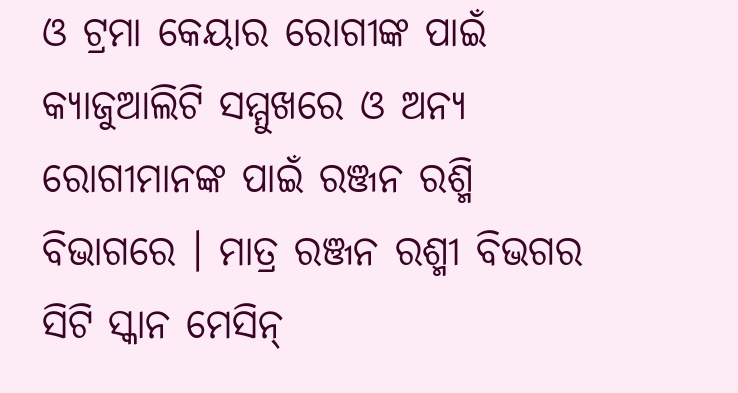ଓ ଟ୍ରମା କେୟାର ରୋଗୀଙ୍କ ପାଇଁ କ୍ୟାଜୁଆଲିଟି ସମ୍ମୁଖରେ ଓ ଅନ୍ୟ ରୋଗୀମାନଙ୍କ ପାଇଁ ରଞ୍ଜନ ରଶ୍ମି ବିଭାଗରେ । ମାତ୍ର ରଞ୍ଜନ ରଶ୍ମୀ ବିଭଗର ସିଟି ସ୍କାନ ମେସିନ୍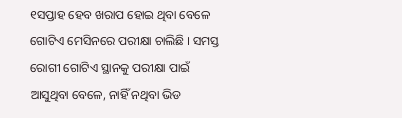୧ସପ୍ତାହ ହେବ ଖରାପ ହୋଇ ଥିବା ବେଳେ ଗୋଟିଏ ମେସିନରେ ପରୀକ୍ଷା ଚାଲିଛି । ସମସ୍ତ ରୋଗୀ ଗୋଟିଏ ସ୍ଥାନକୁ ପରୀକ୍ଷା ପାଇଁ ଆସୁଥିବା ବେଳେ, ନାହିଁ ନଥିବା ଭିଡ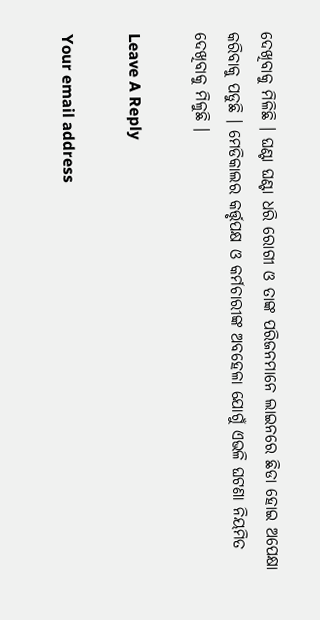ଦେଖିବାକୁ ମିଳିଛି । ଘଣ୍ଟା ଘଣ୍ଟା ଧରି ରୋଗୀ ଓ ତାଙ୍କ ପରିଜନମାନେ ଲାଇନରେ ଛିଡା ହୋଇ ଅପେକ୍ଷା କରିବାକୁ ପଡୁଛି । ମେଡିକାଲର କର୍ତ୍ତୃପକ୍ଷ ଓ କର୍ମଚାରୀଙ୍କ ଅବହେଳା ଯୋଗୁଁ ଏଭଳି ଘଟଣା ନିୟମିତ ଦେଖିବାକୁ ମିଳୁଛି ।

Leave A Reply

Your email address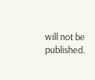will not be published.